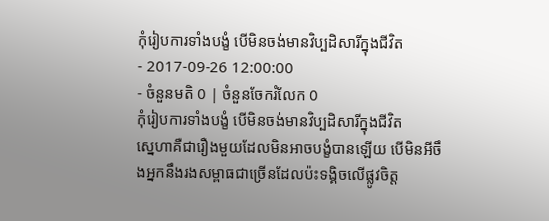កុំរៀបការទាំងបង្ខំ បើមិនចង់មានវិប្បដិសារីក្នុងជីវិត
- 2017-09-26 12:00:00
- ចំនួនមតិ 0 | ចំនួនចែករំលែក 0
កុំរៀបការទាំងបង្ខំ បើមិនចង់មានវិប្បដិសារីក្នុងជីវិត
ស្នេហាគឺជារឿងមួយដែលមិនអាចបង្ខំបានឡើយ បើមិនអីចឹងអ្នកនឹងរងសម្ពាធជាច្រើនដែលប៉ះទង្គិចលើផ្លូវចិត្ត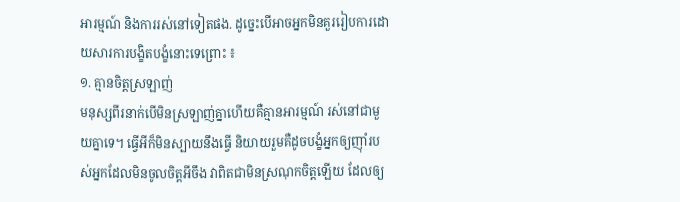អារម្មណ៍ និងការរស់នៅទៀតផង. ដូច្នេះបើអាចអ្នកមិនគួររៀបការដោយសារការបង្ខិតបង្ខំនោះទេព្រោះ ៖
១. គ្មានចិត្តស្រឡាញ់
មនុស្សពីរនាក់បើមិនស្រឡាញ់គ្នាហើយគឺគ្មានអារម្មណ៍ រស់នៅជាមួយគ្នាទេ។ ធ្វើអីក៏មិនស្បាយនឹងធ្វើ និយាយរួមគឺដូចបង្ខំអ្នកឲ្យញ៉ាំរបស់អ្នកដែលមិនចូលចិត្តអីចឹង វាពិតជាមិនស្រណុកចិត្តឡើយ ដែលឲ្យ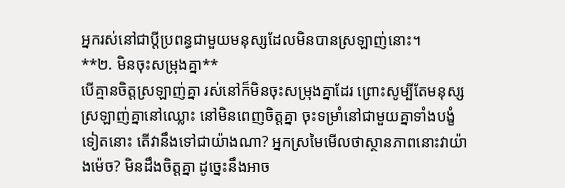អ្នករស់នៅជាប្ដីប្រពន្ធជាមួយមនុស្សដែលមិនបានស្រឡាញ់នោះ។
**២. មិនចុះសម្រុងគ្នា**
បើគ្មានចិត្តស្រឡាញ់គ្នា រស់នៅក៏មិនចុះសម្រុងគ្នាដែរ ព្រោះសូម្បីតែមនុស្សស្រឡាញ់គ្នានៅឈ្លោះ នៅមិនពេញចិត្តគ្នា ចុះទម្រាំនៅជាមួយគ្នាទាំងបង្ខំទៀតនោះ តើវានឹងទៅជាយ៉ាងណា? អ្នកស្រមៃមើលថាស្ថានភាពនោះវាយ៉ាងម៉េច? មិនដឹងចិត្តគ្នា ដូច្នេះនឹងអាច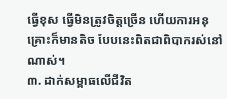ធ្វើខុស ធ្វើមិនត្រូវចិត្តច្រើន ហើយការអនុគ្រោះក៏មានតិច បែបនេះពិតជាពិបាករស់នៅណាស់។
៣. ដាក់សម្ពាធលើជីវិត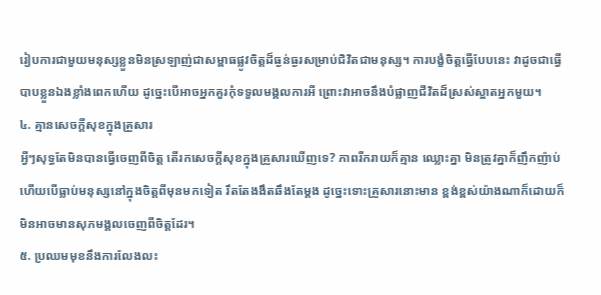រៀបការជាមួយមនុស្សខ្លួនមិនស្រឡាញ់ជាសម្ពាធផ្លូវចិត្តដ៏ធ្ងន់ធ្ងរសម្រាប់ជិវិតជាមនុស្ស។ ការបង្ខំចិត្តធ្វើបែបនេះ វាដូចជាធ្វើបាបខ្លួនឯងខ្លាំងពេកហើយ ដូច្នេះបើអាចអ្នកគួរកុំទទួលមង្គលការអី ព្រោះវាអាចនឹងបំផ្លាញជីវិតដ៏ស្រស់ស្អាតអ្នកមួយ។
៤. គ្មានសេចក្ដីសុខក្នុងគ្រួសារ
អ្វីៗសុទ្ធតែមិនបានធ្វើចេញពីចិត្ត តើរកសេចក្ដីសុខក្នុងគ្រួសារឃើញទេ? ភាពរីករាយក៏គ្មាន ឈ្លោះគ្នា មិនត្រូវគ្នាក៏ញឹកញ៉ាប់ ហើយបើធ្លាប់មនុស្សនៅក្នុងចិត្តពីមុនមកទៀត រឹតតែងងឹតឆឹងតែម្ដង ដូច្នេះទោះគ្រួសារនោះមាន ខ្ពង់ខ្ពស់យ៉ាងណាក៏ដោយក៏មិនអាចមានសុភមង្គលចេញពីចិត្តដែរ។
៥. ប្រឈមមុខនឹងការលែងលះ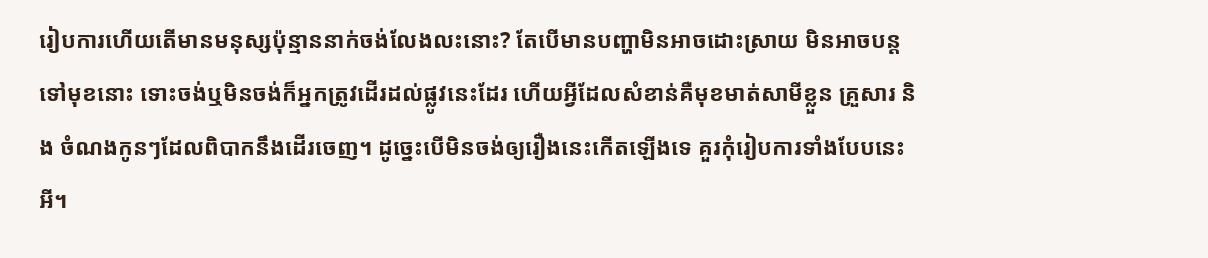រៀបការហើយតើមានមនុស្សប៉ុន្មាននាក់ចង់លែងលះនោះ? តែបើមានបញ្ហាមិនអាចដោះស្រាយ មិនអាចបន្តទៅមុខនោះ ទោះចង់ឬមិនចង់ក៏អ្នកត្រូវដើរដល់ផ្លូវនេះដែរ ហើយអ្វីដែលសំខាន់គឺមុខមាត់សាមីខ្លួន គ្រួសារ និង ចំណងកូនៗដែលពិបាកនឹងដើរចេញ។ ដូច្នេះបើមិនចង់ឲ្យរឿងនេះកើតឡើងទេ គួរកុំរៀបការទាំងបែបនេះអី។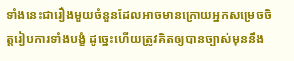ទាំងនេះជារឿងមួយចំនួនដែលអាចមានក្រោយអ្នកសម្រេចចិត្តរៀបការទាំងបង្ខំ ដូច្នេះហើយត្រូវគិតឲ្យបានច្បាស់មុននឹង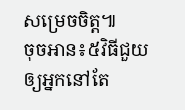សម្រេចចិត្ត៕
ចុចអាន៖៥វិធីជួយឲ្យអ្នកនៅតែ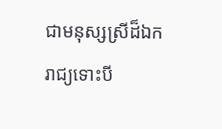ជាមនុស្សស្រីដ៏ឯករាជ្យទោះបី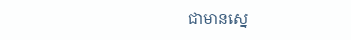ជាមានស្នេ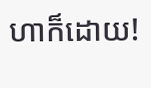ហាក៏ដោយ!